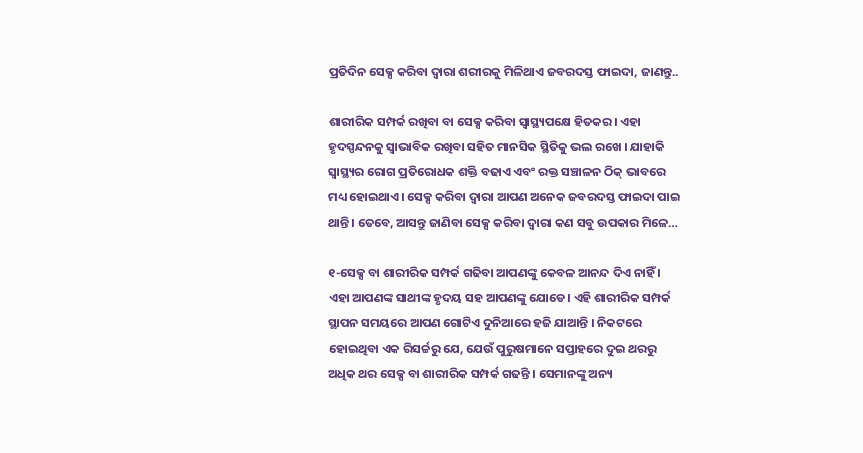ପ୍ରତିଦିନ ସେକ୍ସ କରିବା ଦ୍ୱାରା ଶରୀରକୁ ମିଳିଥାଏ ଜବରଦସ୍ତ ଫାଇଦା, ଜାଣନ୍ତୁ..

ଶାରୀରିକ ସମ୍ପର୍କ ରଖିବା ବା ସେକ୍ସ କରିବା ସ୍ୱାସ୍ଥ୍ୟପକ୍ଷେ ହିତକର। ଏହା ହୃଦସ୍ପନ୍ଦନକୁ ସ୍ୱାଭାବିକ ରଖିବା ସହିତ ମାନସିକ ସ୍ଥିତିକୁ ଭଲ ରଖେ । ଯାହାକି ସ୍ୱାସ୍ଥ୍ୟର ରୋଗ ପ୍ରତିରୋଧକ ଶକ୍ତି ବଢାଏ ଏବଂ ରକ୍ତ ସଞ୍ଚାଳନ ଠିକ୍ ଭାବରେ ମଧ୍ୟ ହୋଇଥାଏ। ସେକ୍ସ କରିବା ଦ୍ୱାରା ଆପଣ ଅନେକ ଜବରଦସ୍ତ ଫାଇଦା ପାଇ ଥାନ୍ତି । ତେବେ, ଆସନ୍ତୁ ଜାଣିବା ସେକ୍ସ କରିବା ଦ୍ବାରା କଣ ସବୁ ଉପକାର ମିଳେ…

୧-ସେକ୍ସ ବା ଶାରୀରିକ ସମ୍ପର୍କ ଗଢିବା ଆପଣଙ୍କୁ କେବଳ ଆନନ୍ଦ ଦିଏ ନାହିଁ । ଏହା ଆପଣଙ୍କ ସାଥୀଙ୍କ ହୃଦୟ ସହ ଆପଣଙ୍କୁ ଯୋଡେ। ଏହି ଶାରୀରିକ ସମ୍ପର୍କ ସ୍ଥାପନ ସମୟରେ ଆପଣ ଗୋଟିଏ ଦୁନିଆରେ ହଜି ଯାଆନ୍ତି । ନିକଟରେ ହୋଇଥିବା ଏକ ରିସର୍ଚ୍ଚରୁ ଯେ, ଯେଉଁ ପୁରୁଷମାନେ ସପ୍ତାହରେ ଦୁଇ ଥରରୁ ଅଧିକ ଥର ସେକ୍ସ ବା ଶାରୀରିକ ସମ୍ପର୍କ ଗଢନ୍ତି । ସେମାନଙ୍କୁ ଅନ୍ୟ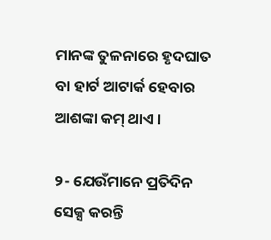ମାନଙ୍କ ତୁଳନାରେ ହୃଦଘାତ ବା ହାର୍ଟ ଆଟାର୍କ ହେବାର ଆଶଙ୍କା କମ୍ ଥାଏ ।

୨- ଯେଉଁମାନେ ପ୍ରତିଦିନ ସେକ୍ସ କରନ୍ତି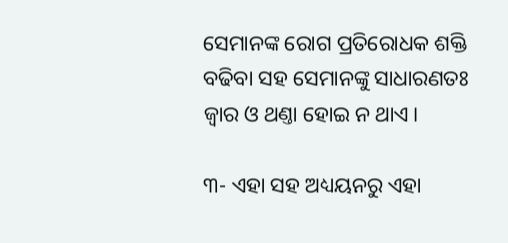ସେମାନଙ୍କ ରୋଗ ପ୍ରତିରୋଧକ ଶକ୍ତି ବଢିବା ସହ ସେମାନଙ୍କୁ ସାଧାରଣତଃ ଜ୍ବାର ଓ ଥଣ୍ତା ହୋଇ ନ ଥାଏ।

୩- ଏହା ସହ ଅଧ୍ୟୟନରୁ ଏହା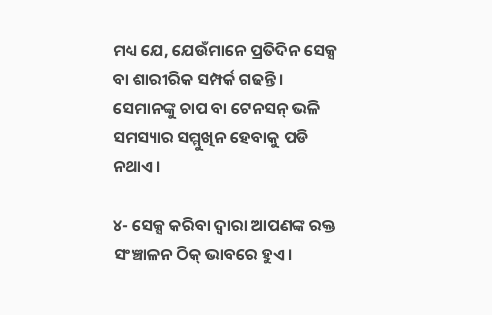ମଧ୍ୟ ଯେ, ଯେଉଁମାନେ ପ୍ରତିଦିନ ସେକ୍ସ ବା ଶାରୀରିକ ସମ୍ପର୍କ ଗଢନ୍ତି । ସେମାନଙ୍କୁ ଚାପ ବା ଟେନସନ୍ ଭଳି ସମସ୍ୟାର ସମ୍ମୁଖିନ ହେବାକୁ ପଡି ନଥାଏ ।

୪- ସେକ୍ସ କରିବା ଦ୍ବାରା ଆପଣଙ୍କ ରକ୍ତ ସଂଞ୍ଚାଳନ ଠିକ୍ ଭାବରେ ହୁଏ।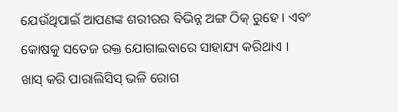ଯେଉଁଥିପାଇଁ ଆପଣଙ୍କ ଶରୀରର ବିଭିନ୍ନ ଅଙ୍ଗ ଠିକ୍ ରୁହେ। ଏବଂ କୋଷକୁ ସତେଜ ରକ୍ତ ଯୋଗାଇବାରେ ସାହାଯ୍ୟ କରିଥାଏ । ଖାସ୍ କରି ପାରାଲିସିସ୍ ଭଳି ରୋଗ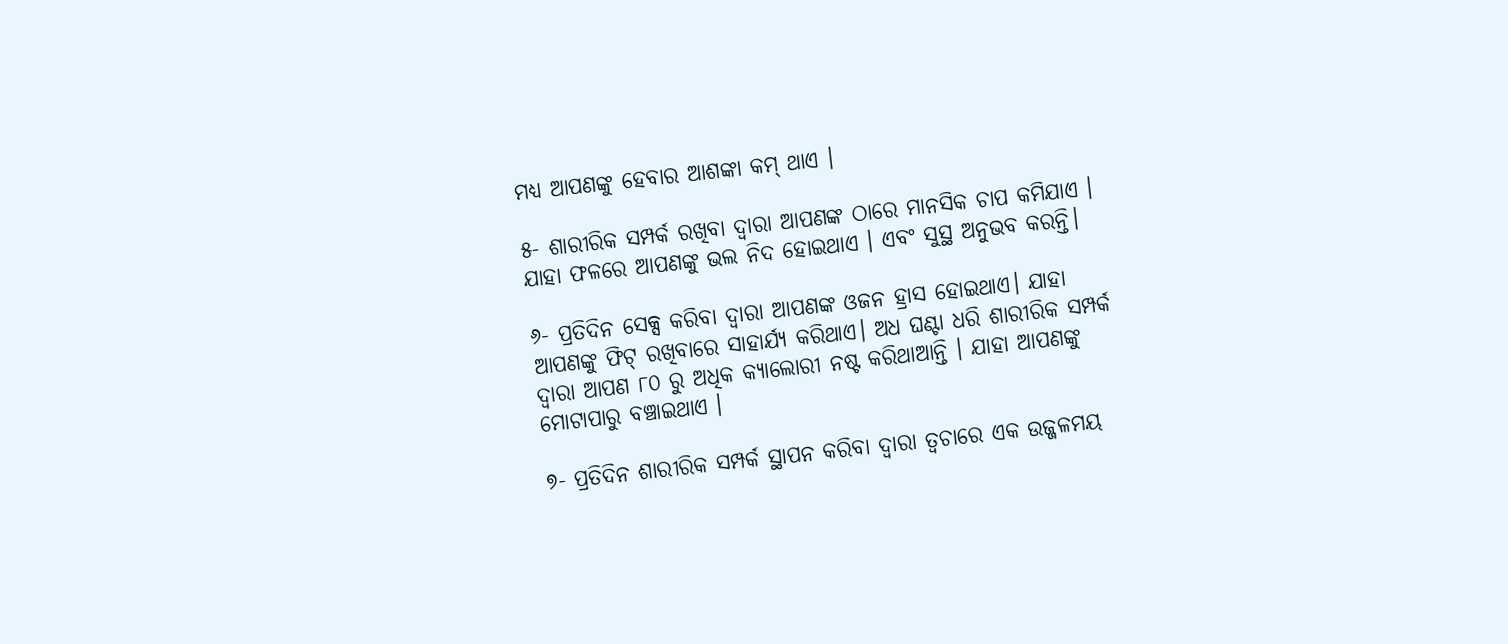ମଧ୍ୟ ଆପଣଙ୍କୁ ହେବାର ଆଶଙ୍କା କମ୍ ଥାଏ ।

୫- ଶାରୀରିକ ସମ୍ପର୍କ ରଖିବା ଦ୍ୱାରା ଆପଣଙ୍କ ଠାରେ ମାନସିକ ଚାପ କମିଯାଏ । ଯାହା ଫଳରେ ଆପଣଙ୍କୁ ଭଲ ନିଦ ହୋଇଥାଏ । ଏବଂ ସୁସ୍ଥ ଅନୁଭବ କରନ୍ତି।

୬- ପ୍ରତିଦିନ ସେକ୍ସ କରିବା ଦ୍ବାରା ଆପଣଙ୍କ ଓଜନ ହ୍ରାସ ହୋଇଥାଏ। ଯାହା ଆପଣଙ୍କୁ ଫିଟ୍ ରଖିବାରେ ସାହାର୍ଯ୍ୟ କରିଥାଏ। ଅଧ ଘଣ୍ଟା ଧରି ଶାରୀରିକ ସମ୍ପର୍କ ଦ୍ବାରା ଆପଣ ୮୦ ରୁ ଅଧିକ କ୍ୟାଲୋରୀ ନଷ୍ଟ କରିଥାଆନ୍ତି । ଯାହା ଆପଣଙ୍କୁ ମୋଟାପାରୁ ବଞ୍ଚାଇଥାଏ ।

୭- ପ୍ରତିଦିନ ଶାରୀରିକ ସମ୍ପର୍କ ସ୍ଥାପନ କରିବା ଦ୍ବାରା ତ୍ବଚାରେ ଏକ ଉଜ୍ଜଳମୟ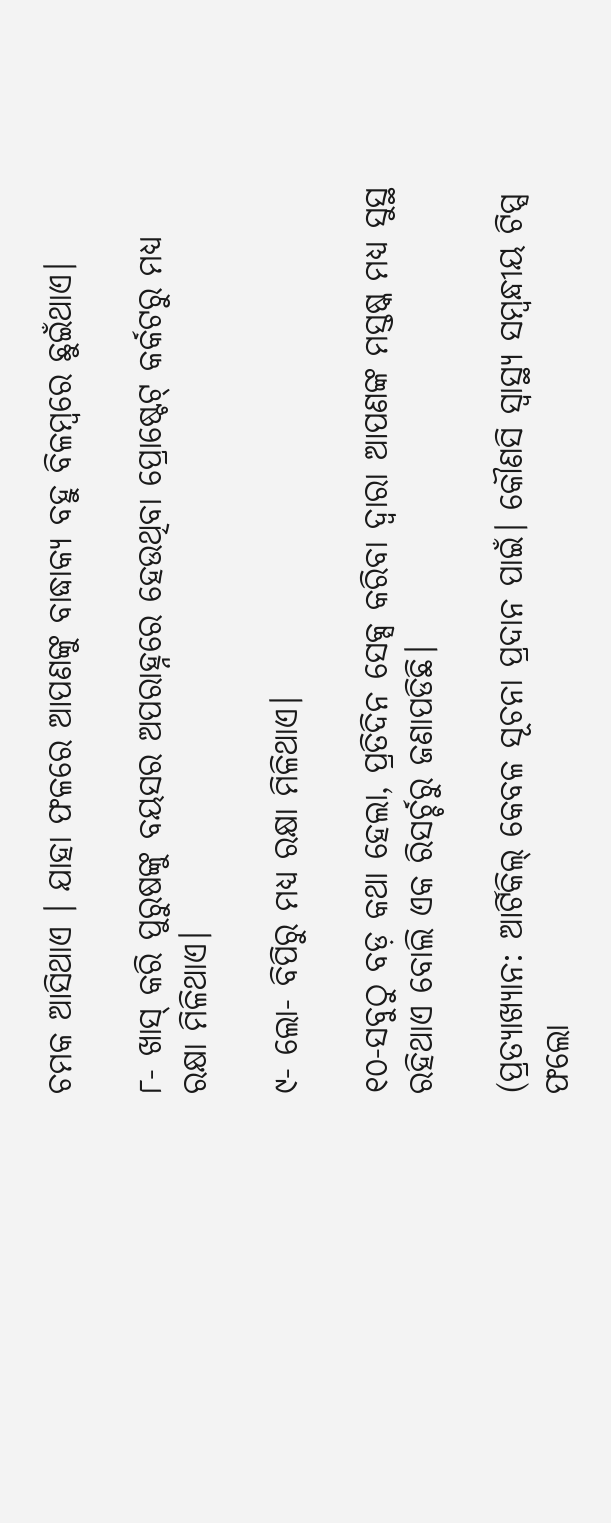ଚମକ ଆସିଥାଏ । ଯାହା ଫଳରେ ଆପଣଙ୍କୁ ବାଦ୍ଧାକ୍ୟ ବହୁ ବିଳମ୍ବରେ ଛୁଇଁଥାଏ।

୮- ଖାସ୍ କରି ପୁରୁଷଙ୍କୁ ବୟସର ଅପରାହ୍ନରେ ହେଉଥିବା ପ୍ରୋଷ୍ଟେଟ୍ କର୍କଟରୁ ମଧ୍ୟ ରକ୍ଷା ମିଳିଥାଏ।

୯- ଲୋ- ବିପିରୁ ମଧ୍ୟ ରକ୍ଷା ମିଳିଥାଏ।

୧୦-ସବୁଠୁ ବଡ଼ କଥା ହେଲା, ପ୍ରତିଦିନ ସେକ୍ସ କରିବା ଦ୍ବାରା ଆପଣଙ୍କ ମସ୍ତଷ୍କ ମଧ୍ୟ ସୁସ୍ଥ ରହିଥାଏ ବୋଲି ଏକ ରିସର୍ଚ୍ଚରୁ ଜଣାପଡିଛି।

(ପ୍ରତ୍ୟାଖ୍ୟାନ: ଆର୍ଟିକିଲ୍ କେବଳ ସୂଚନା ପ୍ରଦାନ ପାଇଁ। କୌଣସି ସ୍ୱାସ୍ଥ୍ୟ ସମ୍ବନ୍ଧୀୟ ଟିପ୍ସ ଫଲୋ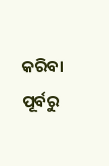କରିବା ପୂର୍ବରୁ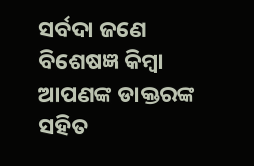ସର୍ବଦା ଜଣେ ବିଶେଷଜ୍ଞ କିମ୍ବା ଆପଣଙ୍କ ଡାକ୍ତରଙ୍କ ସହିତ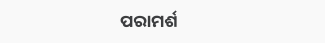ପରାମର୍ଶ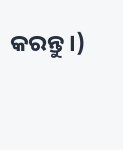କରନ୍ତୁ ।)